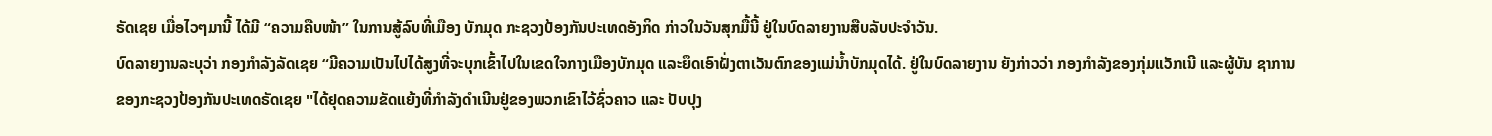ຣັດເຊຍ ເມື່ອໄວໆມານີ້ ໄດ້ມີ “ຄວາມຄືບໜ້າ” ໃນການສູ້ລົບທີ່ເມືອງ ບັກມຸດ ກະຊວງປ້ອງກັນປະເທດອັງກິດ ກ່າວໃນວັນສຸກມື້ນີ້ ຢູ່ໃນບົດລາຍງານສືບລັບປະຈຳວັນ.
ບົດລາຍງານລະບຸວ່າ ກອງກຳລັງລັດເຊຍ “ມີຄວາມເປັນໄປໄດ້ສູງທີ່ຈະບຸກເຂົ້າໄປໃນເຂດໃຈກາງເມືອງບັກມຸດ ແລະຍຶດເອົາຝັ່ງຕາເວັນຕົກຂອງແມ່ນ້ຳບັກມຸດໄດ້. ຢູ່ໃນບົດລາຍງານ ຍັງກ່າວວ່າ ກອງກຳລັງຂອງກຸ່ມແວັກເນີ ແລະຜູ້ບັນ ຊາການ ຂອງກະຊວງປ້ອງກັນປະເທດຣັດເຊຍ "ໄດ້ຢຸດຄວາມຂັດແຍ້ງທີ່ກຳລັງດຳເນີນຢູ່ຂອງພວກເຂົາໄວ້ຊົ່ວຄາວ ແລະ ປັບປຸງ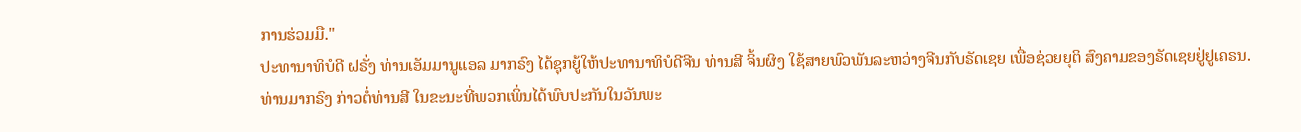ການຮ່ວມມື."
ປະທານາທິບໍດີ ຝຣັ່ງ ທ່ານເອັມມານູແອລ ມາກຣົງ ໄດ້ຊຸກຍູ້ໃຫ້ປະທານາທິບໍດີຈີນ ທ່ານສີ ຈິ້ນຜິງ ໃຊ້ສາຍພົວພັນລະຫວ່າງຈີນກັບຣັດເຊຍ ເພື່ອຊ່ວຍຍຸຕິ ສົງຄາມຂອງຣັດເຊຍຢູ່ຢູເຄຣນ.
ທ່ານມາກຣົງ ກ່າວຕໍ່ທ່ານສີ ໃນຂະນະທີ່ພວກເພິ່ນໄດ້ພົບປະກັນໃນວັນພະ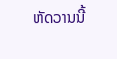ຫັດວານນີ້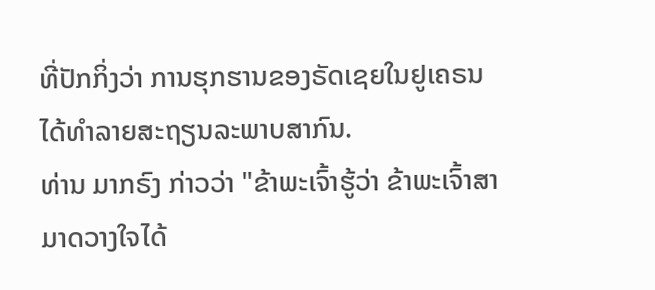ທີ່ປັກກິ່ງວ່າ ການຮຸກຮານຂອງຣັດເຊຍໃນຢູເຄຣນ ໄດ້ທຳລາຍສະຖຽນລະພາບສາກົນ.
ທ່ານ ມາກຣົງ ກ່າວວ່າ "ຂ້າພະເຈົ້າຮູ້ວ່າ ຂ້າພະເຈົ້າສາມາດວາງໃຈໄດ້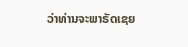ວ່າທ່ານຈະພາຣັດເຊຍ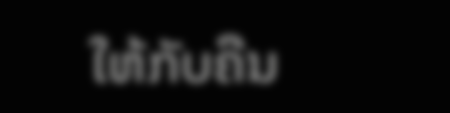ໃຫ້ກັບຄືນ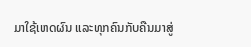ມາໃຊ້ເຫດຜົນ ແລະທຸກຄົນກັບຄືນມາສູ່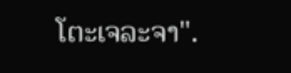ໂຕະເຈລະຈາ".